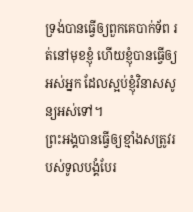ទ្រង់បានធ្វើឲ្យពួកគេបាក់ទ័ព រត់នៅមុខខ្ញុំ ហើយខ្ញុំបានធ្វើឲ្យអស់អ្នក ដែលស្អប់ខ្ញុំវិនាសសូន្យអស់ទៅ។
ព្រះអង្គបានធ្វើឲ្យខ្មាំងសត្រូវរបស់ទូលបង្គំបែរ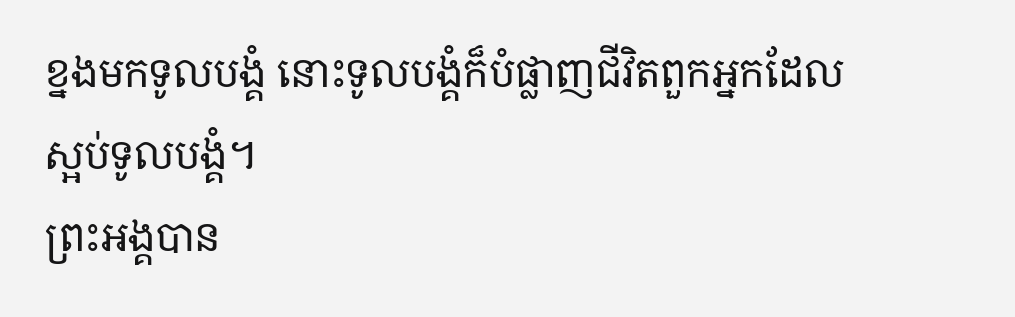ខ្នងមកទូលបង្គំ នោះទូលបង្គំក៏បំផ្លាញជីវិតពួកអ្នកដែលស្អប់ទូលបង្គំ។
ព្រះអង្គបាន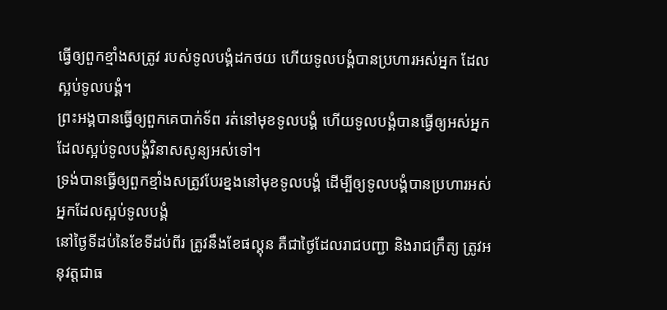ធ្វើឲ្យពួកខ្មាំងសត្រូវ របស់ទូលបង្គំដកថយ ហើយទូលបង្គំបានប្រហារអស់អ្នក ដែលស្អប់ទូលបង្គំ។
ព្រះអង្គបានធ្វើឲ្យពួកគេបាក់ទ័ព រត់នៅមុខទូលបង្គំ ហើយទូលបង្គំបានធ្វើឲ្យអស់អ្នក ដែលស្អប់ទូលបង្គំវិនាសសូន្យអស់ទៅ។
ទ្រង់បានធ្វើឲ្យពួកខ្មាំងសត្រូវបែរខ្នងនៅមុខទូលបង្គំ ដើម្បីឲ្យទូលបង្គំបានប្រហារអស់អ្នកដែលស្អប់ទូលបង្គំ
នៅថ្ងៃទីដប់នៃខែទីដប់ពីរ ត្រូវនឹងខែផល្គុន គឺជាថ្ងៃដែលរាជបញ្ជា និងរាជក្រឹត្យ ត្រូវអនុវត្តជាធ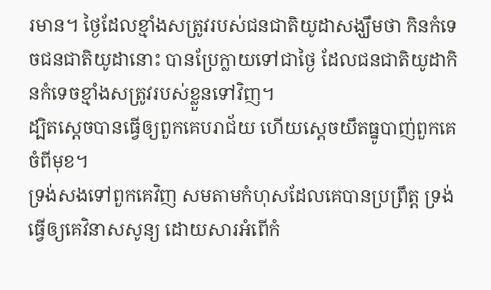រមាន។ ថ្ងៃដែលខ្មាំងសត្រូវរបស់ជនជាតិយូដាសង្ឃឹមថា កិនកំទេចជនជាតិយូដានោះ បានប្រែក្លាយទៅជាថ្ងៃ ដែលជនជាតិយូដាកិនកំទេចខ្មាំងសត្រូវរបស់ខ្លួនទៅវិញ។
ដ្បិតស្តេចបានធ្វើឲ្យពួកគេបរាជ័យ ហើយស្តេចយឹតធ្នូបាញ់ពួកគេចំពីមុខ។
ទ្រង់សងទៅពួកគេវិញ សមតាមកំហុសដែលគេបានប្រព្រឹត្ត ទ្រង់ធ្វើឲ្យគេវិនាសសូន្យ ដោយសារអំពើកំ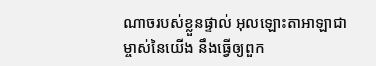ណាចរបស់ខ្លួនផ្ទាល់ អុលឡោះតាអាឡាជាម្ចាស់នៃយើង នឹងធ្វើឲ្យពួក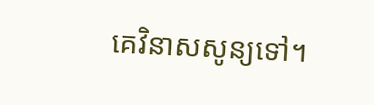គេវិនាសសូន្យទៅ។